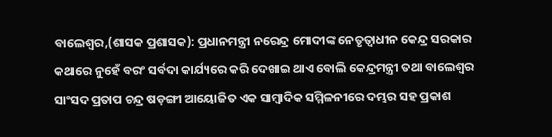ବାଲେଶ୍ୱର,(ଶାସକ ପ୍ରଶାସକ): ପ୍ରଧାନମନ୍ତ୍ରୀ ନରେନ୍ଦ୍ର ମୋଦୀଙ୍କ ନେତୃତ୍ୱାଧୀନ କେନ୍ଦ୍ର ସରକାର କଥାରେ ନୁହେଁ ବରଂ ସର୍ବଦା କାର୍ଯ୍ୟରେ କରି ଦେଖାଇ ଥାଏ ବୋଲି କେନ୍ଦ୍ରମନ୍ତ୍ରୀ ତଥା ବାଲେଶ୍ୱର ସାଂସଦ ପ୍ରତାପ ଚନ୍ଦ୍ର ଷଡ଼ଙ୍ଗୀ ଆୟୋଜିତ ଏକ ସାମ୍ବାଦିକ ସମ୍ମିଳନୀରେ ଦମ୍ଭର ସହ ପ୍ରକାଶ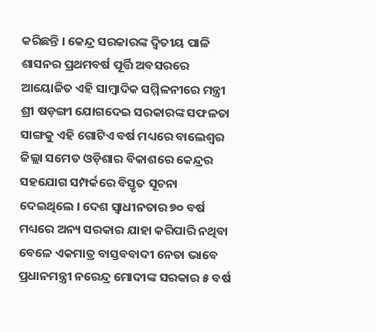କରିଛନ୍ତି । କେନ୍ଦ୍ର ସରକାରଙ୍କ ଦ୍ୱିତୀୟ ପାଳି ଶାସନର ପ୍ରଥମବର୍ଷ ପୂର୍ତ୍ତି ଅବସରରେ ଆୟୋଜିତ ଏହି ସାମ୍ବାଦିକ ସମ୍ମିଳନୀରେ ମନ୍ତ୍ରୀ ଶ୍ରୀ ଷଡ଼ଙ୍ଗୀ ଯୋଗଦେଇ ସରକାରଙ୍କ ସଫଳତା ସାଙ୍ଗକୁ ଏହି ଗୋଟିଏ ବର୍ଷ ମଧ୍ୟରେ ବାଲେଶ୍ୱର ଜିଲ୍ଲା ସମେତ ଓଡ଼ିଶାର ବିକାଶରେ କେନ୍ଦ୍ରର ସହଯୋଗ ସମ୍ପର୍କରେ ବିସ୍ତୃତ ସୂଚନା ଦେଇଥିଲେ । ଦେଶ ସ୍ୱାଧୀନତାର ୭୦ ବର୍ଷ ମଧ୍ୟରେ ଅନ୍ୟ ସରକାର ଯାହା କରିପାରି ନଥିବା ବେଳେ ଏକମାତ୍ର ବାସ୍ତବବାଦୀ ନେତା ଭାବେ ପ୍ରଧାନମନ୍ତ୍ରୀ ନରେନ୍ଦ୍ର ମୋଦୀଙ୍କ ସରକାର ୫ ବର୍ଷ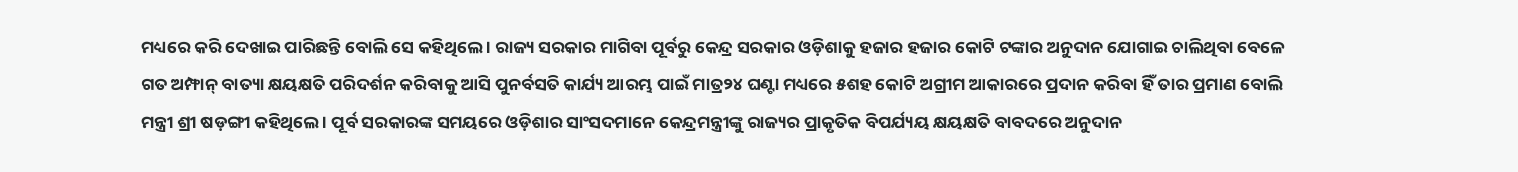ମଧ୍ୟରେ କରି ଦେଖାଇ ପାରିଛନ୍ତି ବୋଲି ସେ କହିଥିଲେ । ରାଜ୍ୟ ସରକାର ମାଗିବା ପୂର୍ବରୁ କେନ୍ଦ୍ର ସରକାର ଓଡ଼ିଶାକୁ ହଜାର ହଜାର କୋଟି ଟଙ୍କାର ଅନୁଦାନ ଯୋଗାଇ ଚାଲିଥିବା ବେଳେ ଗତ ଅମ୍ଫାନ୍ ବାତ୍ୟା କ୍ଷୟକ୍ଷତି ପରିଦର୍ଶନ କରିବାକୁ ଆସି ପୁନର୍ବସତି କାର୍ଯ୍ୟ ଆରମ୍ଭ ପାଇଁ ମାତ୍ର୨୪ ଘଣ୍ଟା ମଧ୍ୟରେ ୫ଶହ କୋଟି ଅଗ୍ରୀମ ଆକାରରେ ପ୍ରଦାନ କରିବା ହିଁ ତାର ପ୍ରମାଣ ବୋଲି ମନ୍ତ୍ରୀ ଶ୍ରୀ ଷଡ଼ଙ୍ଗୀ କହିଥିଲେ । ପୂର୍ବ ସରକାରଙ୍କ ସମୟରେ ଓଡ଼ିଶାର ସାଂସଦମାନେ କେନ୍ଦ୍ରମନ୍ତ୍ରୀଙ୍କୁ ରାଜ୍ୟର ପ୍ରାକୃତିକ ବିପର୍ଯ୍ୟୟ କ୍ଷୟକ୍ଷତି ବାବଦରେ ଅନୁଦାନ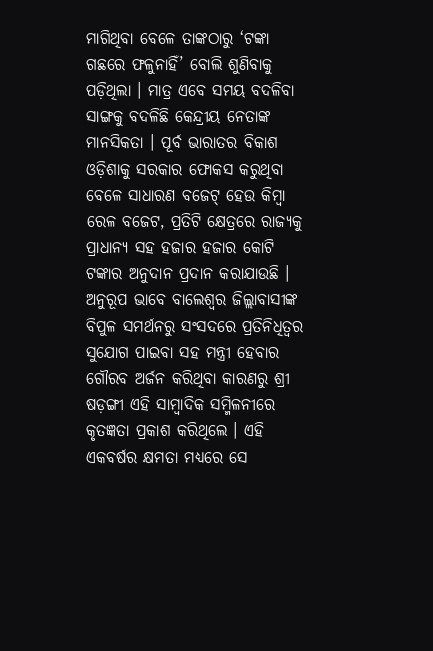ମାଗିଥିବା ବେଳେ ତାଙ୍କଠାରୁ ‘ଟଙ୍କା ଗଛରେ ଫଳୁନାହିଁ’ ବୋଲି ଶୁଣିବାକୁ ପଡ଼ିଥିଲା । ମାତ୍ର ଏବେ ସମୟ ବଦଳିବା ସାଙ୍ଗକୁ ବଦଳିଛି କେନ୍ଦ୍ରୀୟ ନେତାଙ୍କ ମାନସିକତା । ପୂର୍ବ ଭାରାତର ବିକାଶ ଓଡ଼ିଶାକୁ ସରକାର ଫୋକସ କରୁଥିବା ବେଳେ ସାଧାରଣ ବଜେଟ୍ ହେଉ କିମ୍ବା ରେଳ ବଜେଟ, ପ୍ରତିଟି କ୍ଷେତ୍ରରେ ରାଜ୍ୟକୁ ପ୍ରାଧାନ୍ୟ ସହ ହଜାର ହଜାର କୋଟି ଟଙ୍କାର ଅନୁଦାନ ପ୍ରଦାନ କରାଯାଉଛି । ଅନୁରୂପ ଭାବେ ବାଲେଶ୍ୱର ଜିଲ୍ଲାବାସୀଙ୍କ ବିପୁଳ ସମର୍ଥନରୁ ସଂସଦରେ ପ୍ରତିନିଧିତ୍ୱର ସୁଯୋଗ ପାଇବା ସହ ମନ୍ତ୍ରୀ ହେବାର ଗୌରବ ଅର୍ଜନ କରିଥିବା କାରଣରୁ ଶ୍ରୀ ଷଡ଼ଙ୍ଗୀ ଏହି ସାମ୍ବାଦିକ ସମ୍ମିଳନୀରେ କୃତଜ୍ଞତା ପ୍ରକାଶ କରିଥିଲେ । ଏହି ଏକବର୍ଷର କ୍ଷମତା ମଧ୍ୟରେ ସେ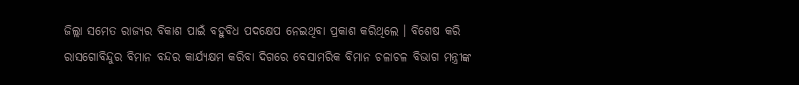ଜିଲ୍ଲା ସମେତ ରାଜ୍ୟର ବିକାଶ ପାଇଁ ବହୁବିଧ ପଦକ୍ଷେପ ନେଇଥିବା ପ୍ରକାଶ କରିଥିଲେ । ବିଶେଷ କରି ରାସଗୋବିନ୍ଦୁର ବିମାନ ବନ୍ଦର କାର୍ଯ୍ୟକ୍ଷମ କରିବା ଦିଗରେ ବେସାମରିକ ବିମାନ ଚଳାଚଳ ବିଭାଗ ମନ୍ତ୍ରୀଙ୍କ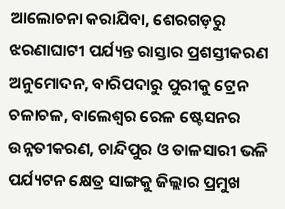ଆଲୋଚନା କରାଯିବା, ଶେରଗଡ଼ରୁ ଝରଣାଘାଟୀ ପର୍ଯ୍ୟନ୍ତ ରାସ୍ତାର ପ୍ରଶସ୍ତୀକରଣ ଅନୁମୋଦନ, ବାରିପଦାରୁ ପୁରୀକୁ ଟ୍ରେନ ଚଳାଚଳ, ବାଲେଶ୍ୱର ରେଳ ଷ୍ଟେସନର ଉନ୍ନତୀକରଣ, ଚାନ୍ଦିପୁର ଓ ତାଳସାରୀ ଭଳି ପର୍ଯ୍ୟଟନ କ୍ଷେତ୍ର ସାଙ୍ଗକୁ ଜିଲ୍ଲାର ପ୍ରମୁଖ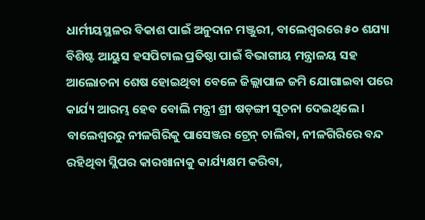ଧାର୍ମୀୟସ୍ଥଳର ବିକାଶ ପାଇଁ ଅନୁଦାନ ମଞ୍ଜୁରୀ, ବାଲେଶ୍ୱରରେ ୫୦ ଶଯ୍ୟା ବିଶିଷ୍ଟ ଆୟୁସ ହସପିଟାଲ ପ୍ରତିଷ୍ଠା ପାଇଁ ବିଭାଗୀୟ ମନ୍ତ୍ରାଳୟ ସହ ଆଲୋଚନା ଶେଷ ହୋଇଥିବା ବେଳେ ଜିଲ୍ଲାପାଳ ଜମି ଯୋଗାଇବା ପରେ କାର୍ଯ୍ୟ ଆରମ୍ଭ ହେବ ବୋଲି ମନ୍ତ୍ରୀ ଶ୍ରୀ ଷଡ଼ଙ୍ଗୀ ସୂଚନା ଦେଇଥିଲେ । ବାଲେଶ୍ୱରରୁ ନୀଳଗିରିକୁ ପାସେଞ୍ଜର ଟ୍ରେନ୍ ଚାଲିବା, ନୀଳଗିରିରେ ବନ୍ଦ ରହିଥିବା ସ୍ଲିପର କାରଖାନାକୁ କାର୍ଯ୍ୟକ୍ଷମ କରିବା,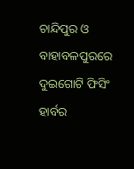ଚାନ୍ଦିପୁର ଓ ବାହାବଳପୁରରେ ଦୁଇଗୋଟି ଫିସିଂ ହାର୍ବର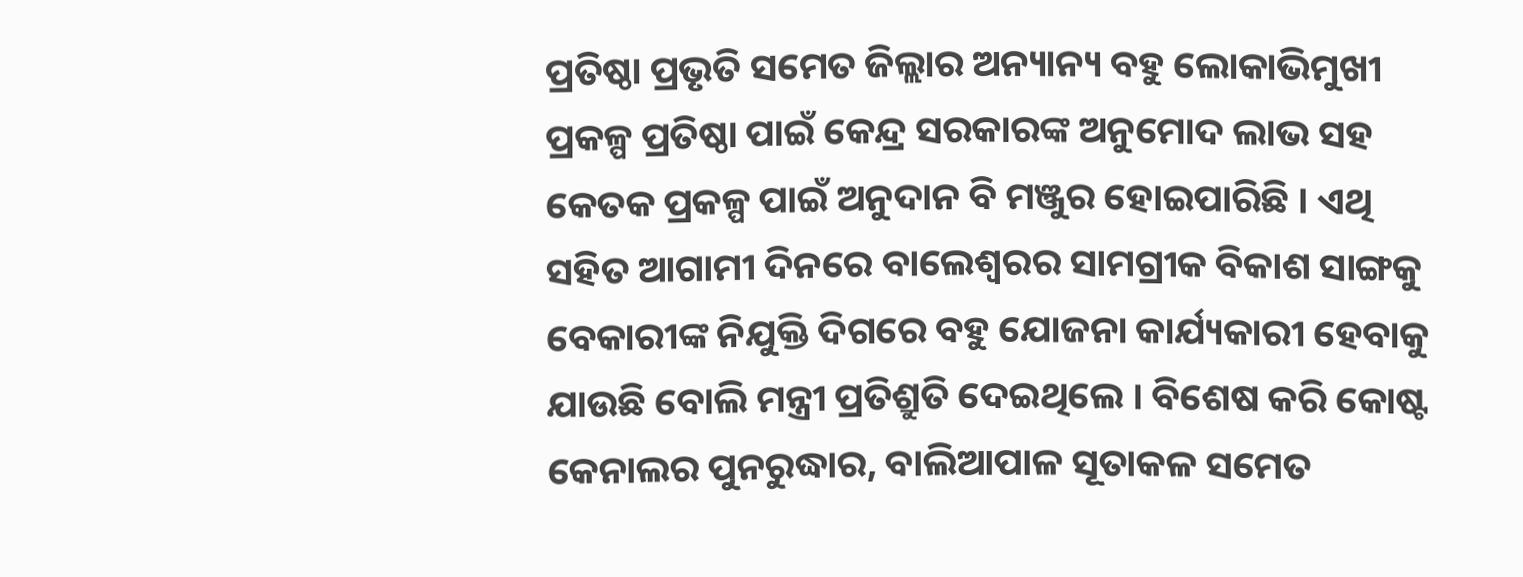ପ୍ରତିଷ୍ଠା ପ୍ରଭୃତି ସମେତ ଜିଲ୍ଲାର ଅନ୍ୟାନ୍ୟ ବହୁ ଲୋକାଭିମୁଖୀ ପ୍ରକଳ୍ପ ପ୍ରତିଷ୍ଠା ପାଇଁ କେନ୍ଦ୍ର ସରକାରଙ୍କ ଅନୁମୋଦ ଲାଭ ସହ କେତକ ପ୍ରକଳ୍ପ ପାଇଁ ଅନୁଦାନ ବି ମଞ୍ଜୁର ହୋଇପାରିଛି । ଏଥି ସହିତ ଆଗାମୀ ଦିନରେ ବାଲେଶ୍ୱରର ସାମଗ୍ରୀକ ବିକାଶ ସାଙ୍ଗକୁ ବେକାରୀଙ୍କ ନିଯୁକ୍ତି ଦିଗରେ ବହୁ ଯୋଜନା କାର୍ଯ୍ୟକାରୀ ହେବାକୁ ଯାଉଛି ବୋଲି ମନ୍ତ୍ରୀ ପ୍ରତିଶ୍ରୁତି ଦେଇଥିଲେ । ବିଶେଷ କରି କୋଷ୍ଟ କେନାଲର ପୁନରୁଦ୍ଧାର, ବାଲିଆପାଳ ସୂତାକଳ ସମେତ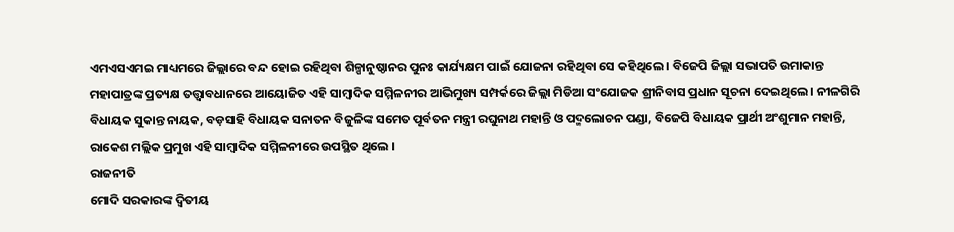ଏମଏସଏମଇ ମାଧ୍ୟମରେ ଜିଲ୍ଲାରେ ବନ୍ଦ ହୋଇ ରହିଥିବା ଶିଳ୍ପାନୁଷ୍ଠାନର ପୁନଃ କାର୍ଯ୍ୟକ୍ଷମ ପାଇଁ ଯୋଜନା ରହିଥିବା ସେ କହିଥିଲେ । ବିଜେପି ଜିଲ୍ଲା ସଭାପତି ଉମାକାନ୍ତ ମହାପାତ୍ରଙ୍କ ପ୍ରତ୍ୟକ୍ଷ ତତ୍ତ୍ୱାବଧାନରେ ଆୟୋଜିତ ଏହି ସାମ୍ବାଦିକ ସମ୍ମିଳନୀର ଆଭିମୁଖ୍ୟ ସମ୍ପର୍କରେ ଜିଲ୍ଲା ମିଡିଆ ସଂଯୋଜକ ଶ୍ରୀନିବାସ ପ୍ରଧାନ ସୂଚନା ଦେଇଥିଲେ । ନୀଳଗିରି ବିଧାୟକ ସୁକାନ୍ତ ନାୟକ, ବଡ଼ସାହି ବିଧାୟକ ସନାତନ ବିଜୁଳିଙ୍କ ସମେତ ପୂର୍ବତନ ମନ୍ତ୍ରୀ ରଘୁନାଥ ମହାନ୍ତି ଓ ପଦ୍ମଲୋଚନ ପଣ୍ଡା, ବିଜେପି ବିଧାୟକ ପ୍ରାର୍ଥୀ ଅଂଶୁମାନ ମହାନ୍ତି, ରାକେଶ ମଲ୍ଲିକ ପ୍ରମୁଖ ଏହି ସାମ୍ବାଦିକ ସମ୍ମିଳନୀରେ ଉପସ୍ଥିତ ଥିଲେ ।
ରାଜନୀତି
ମୋଦି ସରକାରଙ୍କ ଦ୍ୱିତୀୟ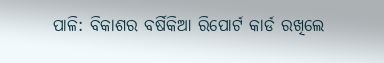ପାଳି: ବିକାଶର ବର୍ଷିକିଆ ରିପୋର୍ଟ କାର୍ଡ ରଖିଲେ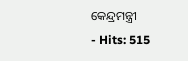କେନ୍ଦ୍ରମନ୍ତ୍ରୀ
- Hits: 515